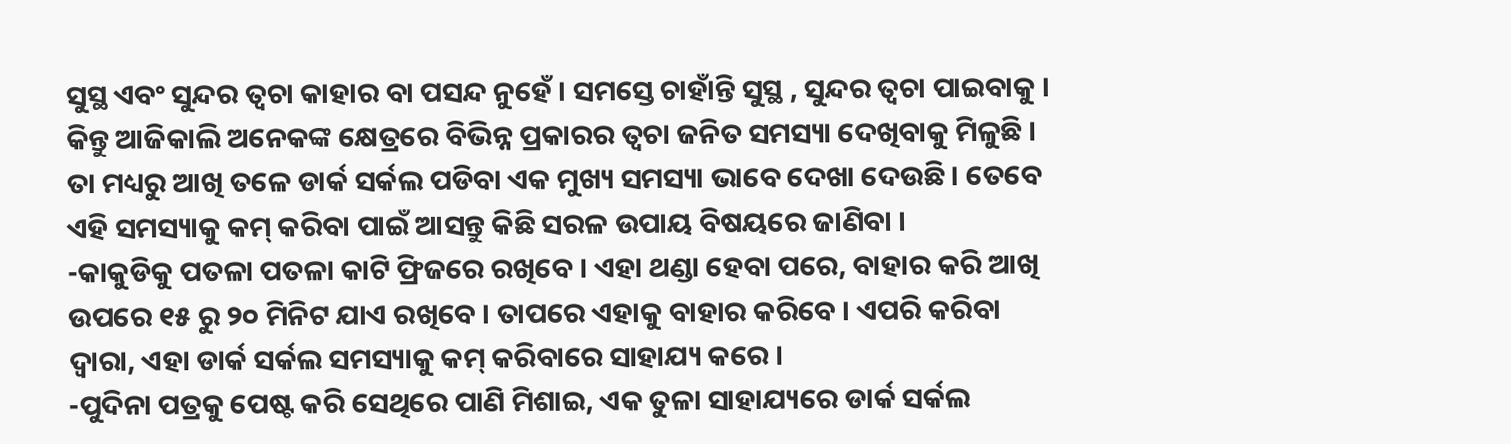ସୁସ୍ଥ ଏବଂ ସୁନ୍ଦର ତ୍ବଚା କାହାର ବା ପସନ୍ଦ ନୁହେଁ । ସମସ୍ତେ ଚାହାଁନ୍ତି ସୁସ୍ଥ , ସୁନ୍ଦର ତ୍ବଚା ପାଇବାକୁ । କିନ୍ତୁ ଆଜିକାଲି ଅନେକଙ୍କ କ୍ଷେତ୍ରରେ ବିଭିନ୍ନ ପ୍ରକାରର ତ୍ବଚା ଜନିତ ସମସ୍ୟା ଦେଖିବାକୁ ମିଳୁଛି । ତା ମଧ୍ୟରୁ ଆଖି ତଳେ ଡାର୍କ ସର୍କଲ ପଡିବା ଏକ ମୁଖ୍ୟ ସମସ୍ୟା ଭାବେ ଦେଖା ଦେଉଛି । ତେବେ ଏହି ସମସ୍ୟାକୁ କମ୍ କରିବା ପାଇଁ ଆସନ୍ତୁ କିଛି ସରଳ ଉପାୟ ବିଷୟରେ ଜାଣିବା ।
-କାକୁଡିକୁ ପତଳା ପତଳା କାଟି ଫ୍ରିଜରେ ରଖିବେ । ଏହା ଥଣ୍ଡା ହେବା ପରେ, ବାହାର କରି ଆଖି ଉପରେ ୧୫ ରୁ ୨୦ ମିନିଟ ଯାଏ ରଖିବେ । ତାପରେ ଏହାକୁ ବାହାର କରିବେ । ଏପରି କରିବା ଦ୍ବାରା, ଏହା ଡାର୍କ ସର୍କଲ ସମସ୍ୟାକୁ କମ୍ କରିବାରେ ସାହାଯ୍ୟ କରେ ।
-ପୁଦିନା ପତ୍ରକୁ ପେଷ୍ଟ କରି ସେଥିରେ ପାଣି ମିଶାଇ, ଏକ ତୁଳା ସାହାଯ୍ୟରେ ଡାର୍କ ସର୍କଲ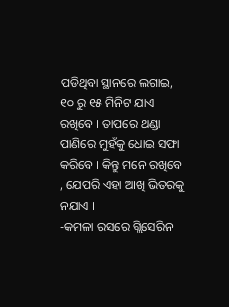ପଡିଥିବା ସ୍ଥାନରେ ଲଗାଇ, ୧୦ ରୁ ୧୫ ମିନିଟ ଯାଏ ରଖିବେ । ତାପରେ ଥଣ୍ଡା ପାଣିରେ ମୁହଁକୁ ଧୋଇ ସଫା କରିବେ । କିନ୍ତୁ ମନେ ରଖିବେ , ଯେପରି ଏହା ଆଖି ଭିତରକୁ ନଯାଏ ।
-କମଳା ରସରେ ଗ୍ଲିସେରିନ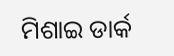ମିଶାଇ ଡାର୍କ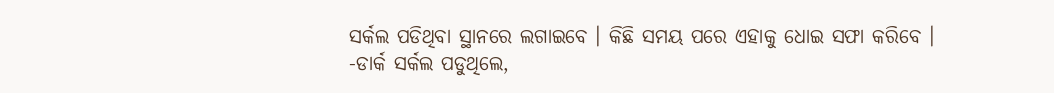ସର୍କଲ ପଡିଥିବା ସ୍ଥାନରେ ଲଗାଇବେ । କିଛି ସମୟ ପରେ ଏହାକୁ ଧୋଇ ସଫା କରିବେ ।
-ଡାର୍କ ସର୍କଲ ପଡୁଥିଲେ,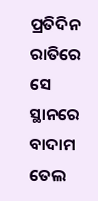ପ୍ରତିଦିନ ରାତିରେ ସେ ସ୍ଥାନରେ ବାଦାମ ତେଲ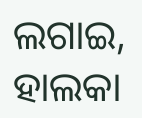ଲଗାଇ, ହାଲକା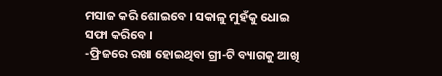ମସାଜ କରି ଶୋଇବେ । ସକାଳୁ ମୁହଁକୁ ଧୋଇ ସଫା କରିବେ ।
-ଫ୍ରିଜରେ ରଖା ହୋଇଥିବା ଗ୍ରୀ-ଟି ବ୍ୟାଗକୁ ଆଖି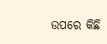ଉପରେ କିଛି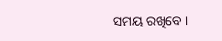ସମୟ ରଖିବେ ।